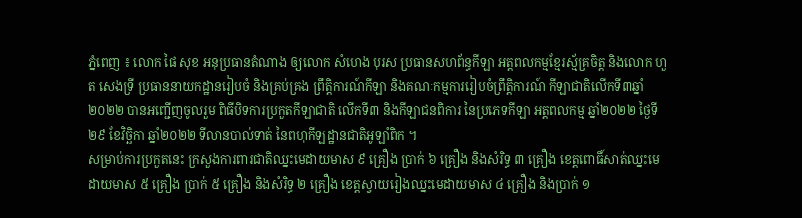ភ្នំពេញ ៖ លោក ផៃ សុខ អនុប្រធានតំណាង ឲ្យលោក សំហេង បុរស ប្រធានសហព័ន្ធកីឡា អត្តពលកម្មខ្មែរស្ម័គ្រចិត្ត និងលោក ហួត សេងទ្រី ប្រធាននាយកដ្ឋានរៀបចំ និងគ្រប់គ្រង ព្រឹត្តិការណ៍កីឡា និងគណៈកម្មការរៀបចំព្រឹត្តិការណ៍ កីឡាជាតិលើកទី៣ឆ្នាំ២០២២ បានអញ្ជើញចូលរួម ពិធីបិទការប្រកួតកីឡាជាតិ លើកទី៣ និងកីឡាជនពិការ នៃប្រភេទកីឡា អត្តពលកម្ម ឆ្នាំ២០២២ ថ្ងៃទី២៩ ខែវិច្ឆិកា ឆ្នាំ២០២២ ទីលានបាល់ទាត់ នៃពហុកីឡដ្ឋានជាតិអូឡាំពិក ។
សម្រាប់ការប្រកួតនេះ ក្រសួងការពារជាតិឈ្នះមេដាយមាស ៩ គ្រឿង ប្រាក់ ៦ គ្រឿង និងសំរិទ្ធ ៣ គ្រឿង ខេត្តពោធិ៍សាត់ឈ្នះមេដាយមាស ៥ គ្រឿង ប្រាក់ ៥ គ្រឿង និងសំរិទ្ធ ២ គ្រឿង ខេត្តស្វាយរៀងឈ្នះមេដាយមាស ៤ គ្រឿង និងប្រាក់ ១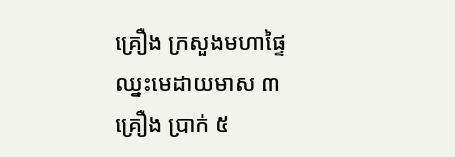គ្រឿង ក្រសួងមហាផ្ទៃឈ្នះមេដាយមាស ៣ គ្រឿង ប្រាក់ ៥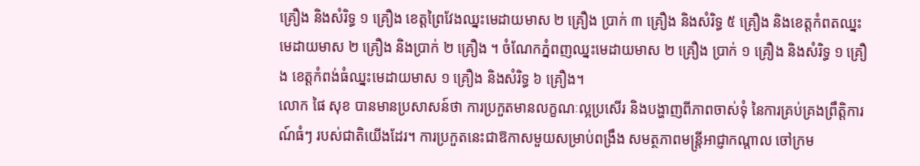គ្រឿង និងសំរិទ្ធ ១ គ្រឿង ខេត្តព្រៃវែងឈ្នះមេដាយមាស ២ គ្រឿង ប្រាក់ ៣ គ្រឿង និងសំរិទ្ធ ៥ គ្រឿង និងខេត្តកំពតឈ្នះមេដាយមាស ២ គ្រឿង និងប្រាក់ ២ គ្រឿង ។ ចំណែកភ្នំពញឈ្នះមេដាយមាស ២ គ្រឿង ប្រាក់ ១ គ្រឿង និងសំរិទ្ធ ១ គ្រឿង ខេត្តកំពង់ធំឈ្នះមេដាយមាស ១ គ្រឿង និងសំរិទ្ធ ៦ គ្រឿង។
លោក ផៃ សុខ បានមានប្រសាសន៍ថា ការប្រកួតមានលក្ខណៈល្អប្រសើរ និងបង្ហាញពីភាពចាស់ទុំ នៃការគ្រប់គ្រងព្រឹត្តិការណ៍ធំៗ របស់ជាតិយើងដែរ។ ការប្រកួតនេះជាឱកាសមួយសម្រាប់ពង្រឹង សមត្ថភាពមន្ត្រីអាជ្ញាកណ្តាល ចៅក្រម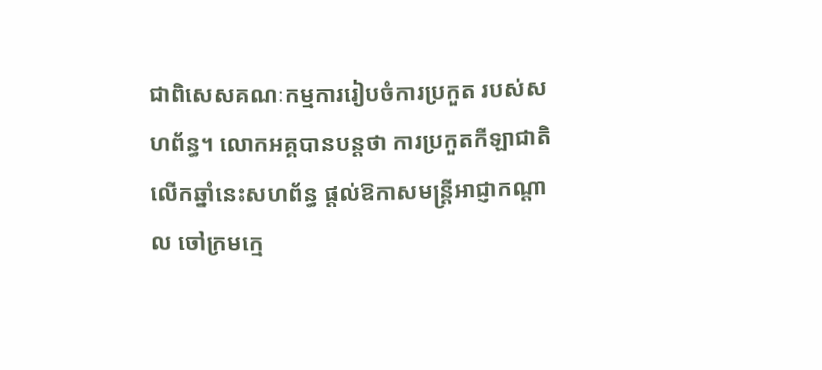ជាពិសេសគណៈកម្មការរៀបចំការប្រកួត របស់សហព័ន្ធ។ លោកអគ្គបានបន្តថា ការប្រកួតកីឡាជាតិលើកឆ្នាំនេះសហព័ន្ធ ផ្តល់ឱកាសមន្ត្រីអាជ្ញាកណ្តាល ចៅក្រមក្មេ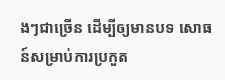ងៗជាច្រើន ដើម្បីឲ្យមានបទ សោធន៍សម្រាប់ការប្រកួត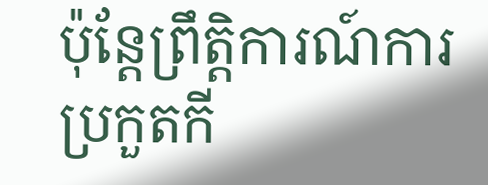ប៉ុន្តែព្រឹត្តិការណ៍ការប្រកួតកី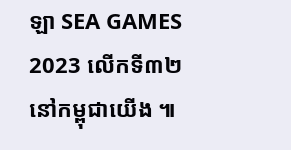ឡា SEA GAMES 2023 លើកទី៣២ នៅកម្ពុជាយើង ៕